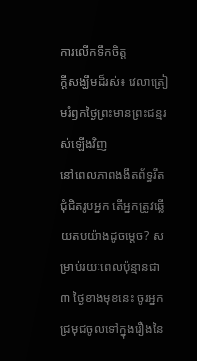ការលើកទឹកចិត្ត
ក្ដីសង្ឃឹមដ៏រស់៖ វេលាត្រៀមរំឭកថ្ងៃព្រះមានព្រះជន្មរស់ឡើងវិញ
នៅពេលភាពងងឹតព័ទ្ធរឹតជុំជិតរូបអ្នក តើអ្នកត្រូវឆ្លើយតបយ៉ាងដូចម្ដេច? សម្រាប់រយៈពេលប៉ុន្មានជា ៣ ថ្ងៃខាងមុខនេះ ចូរអ្នកជ្រមុជចូលទៅក្នុងរឿងនៃ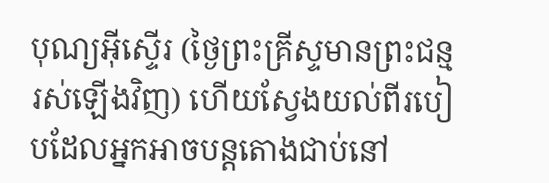បុណ្យអ៊ីស្ទើរ (ថ្ងៃព្រះគ្រីស្ទមានព្រះជន្មរស់ឡើងវិញ) ហើយស្វែងយល់ពីរបៀបដែលអ្នកអាចបន្តតោងជាប់នៅ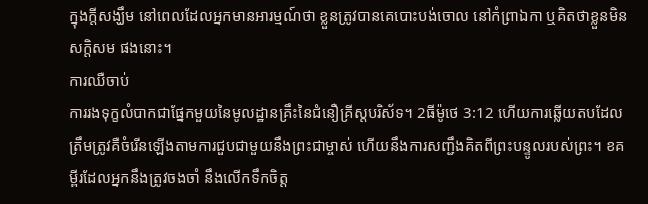ក្នុងក្ដីសង្ឃឹម នៅពេលដែលអ្នកមានអារម្មណ៍ថា ខ្លួនត្រូវបានគេបោះបង់ចោល នៅកំព្រាឯកា ឬគិតថាខ្លួនមិនសក្ដិសម ផងនោះ។
ការឈឺចាប់
ការរងទុក្ខលំបាកជាផ្នែកមួយនៃមូលដ្ឋានគ្រឹះនៃជំនឿគ្រីស្តបរិស័ទ។ 2ធីម៉ូថេ 3:12 ហើយការឆ្លើយតបដែលត្រឹមត្រូវគឺចំរើនឡើងតាមការជួបជាមួយនឹងព្រះជាម្ចាស់ ហើយនឹងការសញ្ជឹងគិតពីព្រះបន្ទូលរបស់ព្រះ។ ខគម្ពីរដែលអ្នកនឹងត្រូវចងចាំ នឹងលើកទឹកចិត្ត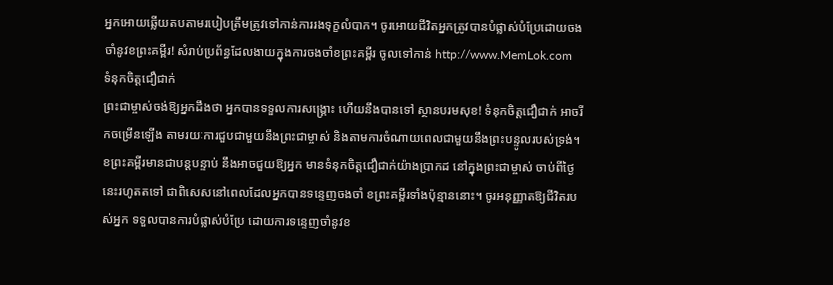អ្នកអោយឆ្លើយតបតាមរបៀបត្រឹមត្រូវទៅកាន់ការរងទុក្ខលំបាក។ ចូរអោយជីវិតអ្នកត្រូវបានបំផ្លាស់បំប្រែដោយចងចាំនូវខព្រះគម្ពីរ! សំរាប់ប្រព័ន្ធដែលងាយក្នុងការចងចាំខព្រះគម្ពីរ ចូលទៅកាន់ http://www.MemLok.com
ទំនុកចិត្ដជឿជាក់
ព្រះជាម្ចាស់ចង់ឱ្យអ្នកដឹងថា អ្នកបានទទួលការសង្គ្រោះ ហើយនឹងបានទៅ ស្ថានបរមសុខ! ទំនុកចិត្ដជឿជាក់ អាចរីកចម្រើនឡើង តាមរយៈការជួបជាមួយនឹងព្រះជាម្ចាស់ និងតាមការចំណាយពេលជាមួយនឹងព្រះបន្ទូលរបស់ទ្រង់។ ខព្រះគម្ពីរមានជាបន្តបន្ទាប់ នឹងអាចជួយឱ្យអ្នក មានទំនុកចិត្ដជឿជាក់យ៉ាងប្រាកដ នៅក្នុងព្រះជាម្ចាស់ ចាប់ពីថ្ងៃនេះរហូតតទៅ ជាពិសេសនៅពេលដែលអ្នកបានទន្ទេញចងចាំ ខព្រះគម្ពីរទាំងប៉ុន្មាននោះ។ ចូរអនុញ្ញាតឱ្យជីវិតរបស់អ្នក ទទួលបានការបំផ្លាស់បំប្រែ ដោយការទន្ទេញចាំនូវខ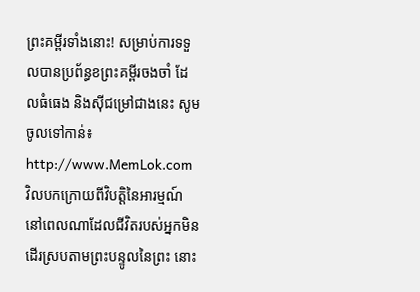ព្រះគម្ពីរទាំងនោះ! សម្រាប់ការទទួលបានប្រព័ន្ធខព្រះគម្ពីរចងចាំ ដែលធំធេង និងស៊ីជម្រៅជាងនេះ សូមចូលទៅកាន់៖ http://www.MemLok.com
វិលបកក្រោយពីវិបត្តិនៃអារម្មណ៍
នៅពេលណាដែលជីវិតរបស់អ្នកមិនដើរស្របតាមព្រះបន្ទូលនៃព្រះ នោះ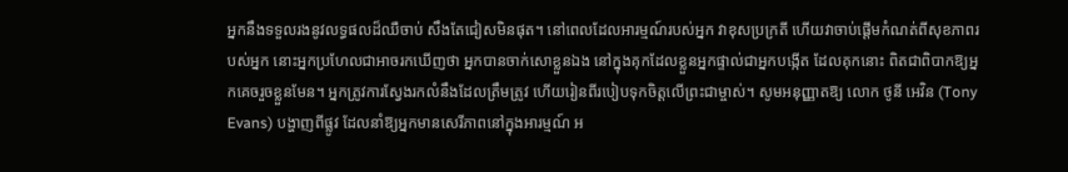អ្នកនឹងទទួលរងនូវលទ្ធផលដ៏ឈឺចាប់ សឹងតែជៀសមិនផុត។ នៅពេលដែលអារម្មណ៍របស់អ្នក វាខុសប្រក្រតី ហើយវាចាប់ផ្ដើមកំណត់ពីសុខភាពរបស់អ្នក នោះអ្នកប្រហែលជាអាចរកឃើញថា អ្នកបានចាក់សោខ្លួនឯង នៅក្នុងគុកដែលខ្លួនអ្នកផ្ទាល់ជាអ្នកបង្កើត ដែលគុកនោះ ពិតជាពិបាកឱ្យអ្នកគេចរួចខ្លួនមែន។ អ្នកត្រូវការស្វែងរកលំនឹងដែលត្រឹមត្រូវ ហើយរៀនពីរបៀបទុកចិត្ដលើព្រះជាម្ចាស់។ សូមអនុញ្ញាតឱ្យ លោក ថូនី អេវិន (Tony Evans) បង្ហាញពីផ្លូវ ដែលនាំឱ្យអ្នកមានសេរីភាពនៅក្នុងអារម្មណ៍ អ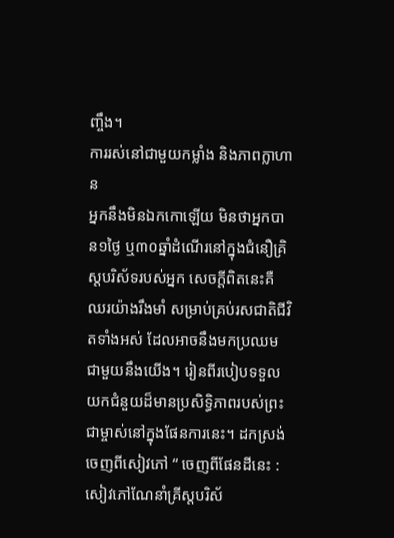ញ្ចឹង។
ការរស់នៅជាមួយកម្លាំង និងភាពក្លាហាន
អ្នកនឹងមិនឯកកោឡើយ មិនថាអ្នកបាន១ថ្ងៃ ឬ៣០ឆ្នាំដំណើរនៅក្នុងជំនឿគ្រិស្តបរិស័ទរបស់អ្នក សេចក្តីពិតនេះគឺឈរយ៉ាងរឹងមាំ សម្រាប់គ្រប់រសជាតិជីវិតទាំងអស់ ដែលអាចនឹងមកប្រឈមជាមួយនឹងយើង។ រៀនពីរបៀបទទួលយកជំនួយដ៏មានប្រសិទ្ធិភាពរបស់ព្រះជាម្ចាស់នៅក្នុងផែនការនេះ។ ដកស្រង់ចេញពីសៀវភៅ “ ចេញពីផែនដីនេះ : សៀវភៅណែនាំគ្រីស្តបរិស័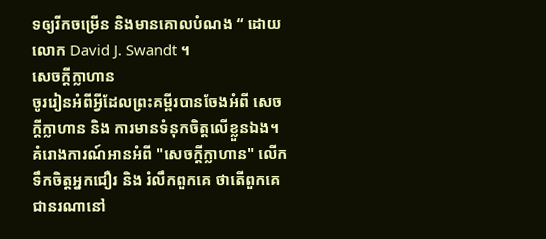ទឲ្យរីកចម្រើន និងមានគោលបំណង “ ដោយលោក David J. Swandt ។
សេចក្ដីក្លាហាន
ចូររៀនអំពីអ្វីដែលព្រះគម្ពីរបានចែងអំពី សេចក្ដីក្លាហាន និង ការមានទំនុកចិត្តលើខ្លួនឯង។ គំរោងការណ៍អានអំពី "សេចក្ដីក្លាហាន" លើកទឹកចិត្តអ្នកជឿរ និង រំលឹកពួកគេ ថាតើពួកគេជានរណានៅ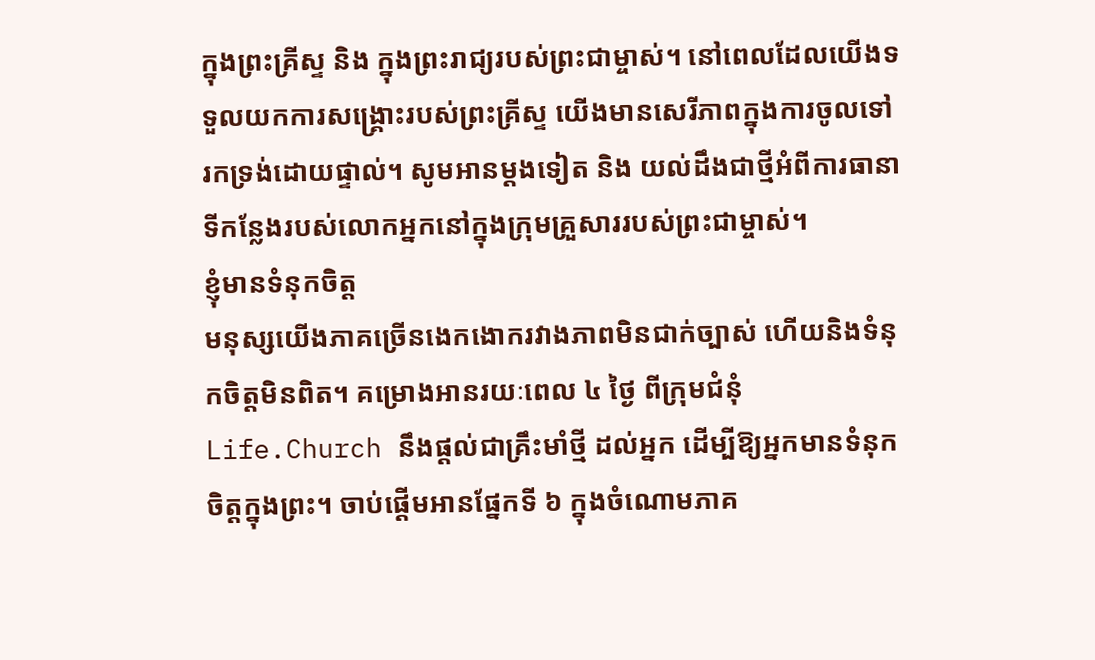ក្នុងព្រះគ្រីស្ទ និង ក្នុងព្រះរាជ្យរបស់ព្រះជាម្ចាស់។ នៅពេលដែលយើងទទួលយកការសង្រ្គោះរបស់ព្រះគ្រីស្ទ យើងមានសេរីភាពក្នុងការចូលទៅរកទ្រង់ដោយផ្ទាល់។ សូមអានម្ដងទៀត និង យល់ដឹងជាថ្មីអំពីការធានាទីកន្លែងរបស់លោកអ្នកនៅក្នុងក្រុមគ្រួសាររបស់ព្រះជាម្ចាស់។
ខ្ញុំមានទំនុកចិត្ត
មនុស្សយើងភាគច្រើនងេកងោករវាងភាពមិនជាក់ច្បាស់ ហើយនិងទំនុកចិត្តមិនពិត។ គម្រោងអានរយៈពេល ៤ ថ្ងៃ ពីក្រុមជំនុំ Life.Church នឹងផ្ដល់ជាគ្រឹះមាំថ្មី ដល់អ្នក ដើម្បីឱ្យអ្នកមានទំនុកចិត្តក្នុងព្រះ។ ចាប់ផ្ដើមអានផ្នែកទី ៦ ក្នុងចំណោមភាគ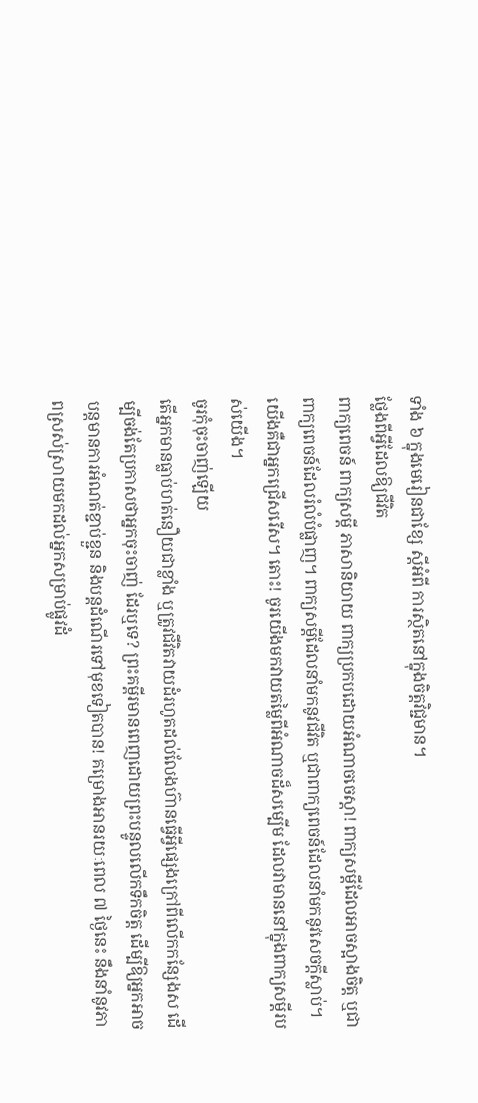ទាំង ៦ ក្នុងមេរៀនជាខ្សែ ស្ដីអំពី ការស្ថិតនៅក្នុងចិត្តវិជ្ជមាន។
ថ្លែងពីអ្វីដែលឱ្យជីវិត
ពាក្យពេចន៍ ពាក្យសម្ដី ភាសានិយាយ ពាក្យប្រកបដោយអំណាចចេស្ដា! ពាក្យសម្ដីដែលអាចស្អាងចិត្ត ឬជាពាក្យពេចន៍ដែលរំលំបំផ្លាញ។ ពាក្យសម្ដីដែលនាំមកនូវជីវិត ឬជាពាក្យពេចន៍ដែលនាំមកនូវសេចក្ដីស្លាប់។ យើងគឺជាអ្នកជ្រើសរើស។ តោះ! ចូរយើងមកវាយតម្លៃពីអំណាចដ៏សម្បើម ដែលវាមាននៅក្នុងពាក្យសម្ដីរបស់យើង។
ចូរកុំចុះចាញ់ឡើយ
តើអ្នកមានធ្លាប់ហត់នឿយជាខ្លាំង ឬត្រូវជីវិតវាយដំរហូតដល់លែងហ៊ានធ្វើអ្វីផ្សេងក្រៅពីលើកកន្សែងស ដើម្បីចង់តែប្រកាសថាអ្នកចុះចាញ់ ដែរឬទេ? ព្រះគម្ពីរមានពេញដោយព្រះបន្ទូលលើកទឹកចិត្ត ដើម្បីឱ្យអ្នកអាចបន្តមានការអំណត់ខ្ជាប់ខ្ជួន និងបន្តដំណើរទៅមុខទៀតបាន! គម្រោងអានរយៈពេល ៧ ថ្ងៃនេះ នឹងនាំនូវភាពស្រស់ស្រាយមកដល់អ្នកសម្រាប់ផ្លូវដំ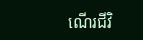ណើរជីវិ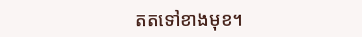តតទៅខាងមុខ។